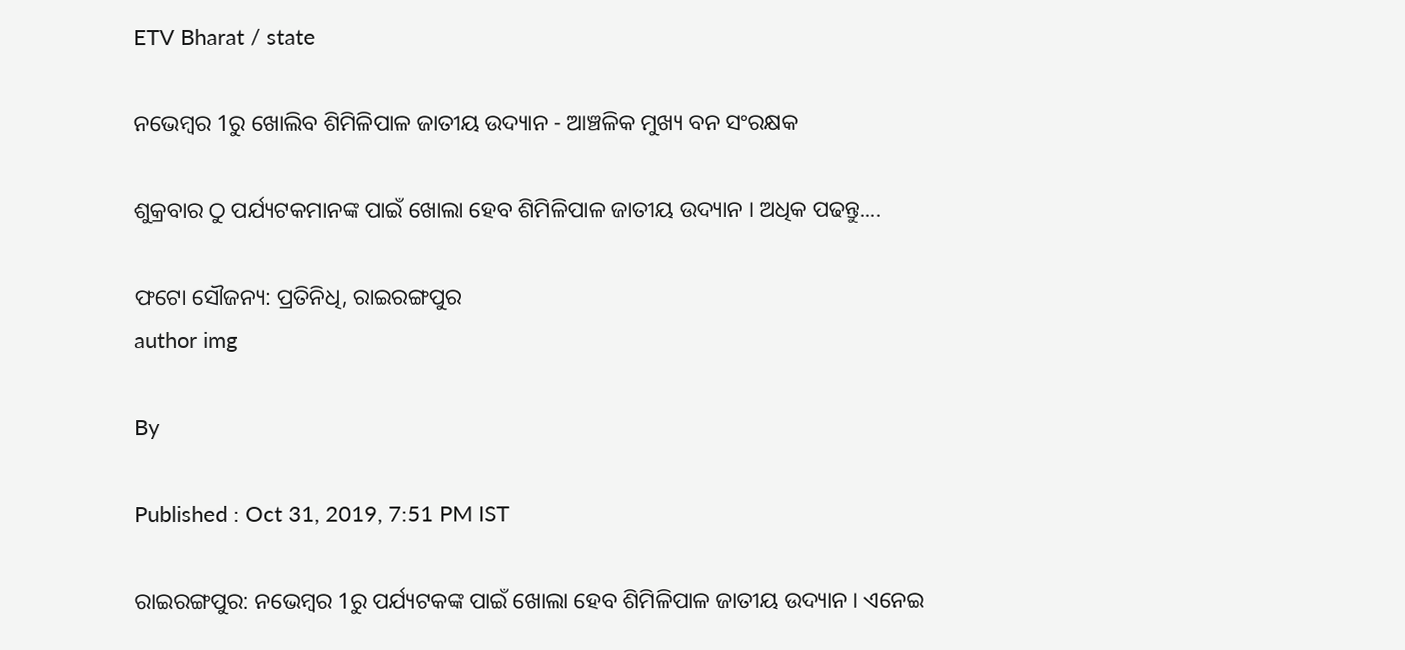ETV Bharat / state

ନଭେମ୍ବର 1ରୁ ଖୋଲିବ ଶିମିଳିପାଳ ଜାତୀୟ ଉଦ୍ୟାନ - ଆଞ୍ଚଳିକ ମୁଖ୍ୟ ବନ ସଂରକ୍ଷକ

ଶୁକ୍ରବାର ଠୁ ପର୍ଯ୍ୟଟକମାନଙ୍କ ପାଇଁ ଖୋଲା ହେବ ଶିମିଳିପାଳ ଜାତୀୟ ଉଦ୍ୟାନ । ଅଧିକ ପଢନ୍ତୁ....

ଫଟୋ ସୌଜନ୍ୟ: ପ୍ରତିନିଧି, ରାଇରଙ୍ଗପୁର
author img

By

Published : Oct 31, 2019, 7:51 PM IST

ରାଇରଙ୍ଗପୁର: ନଭେମ୍ବର 1ରୁ ପର୍ଯ୍ୟଟକଙ୍କ ପାଇଁ ଖୋଲା ହେବ ଶିମିଳିପାଳ ଜାତୀୟ ଉଦ୍ୟାନ । ଏନେଇ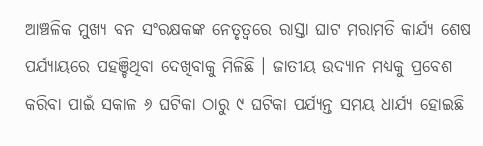ଆଞ୍ଚଳିକ ମୁଖ୍ୟ ବନ ସଂରକ୍ଷକଙ୍କ ନେତୃତ୍ବରେ ରାସ୍ତା ଘାଟ ମରାମତି କାର୍ଯ୍ୟ ଶେଷ ପର୍ଯ୍ୟାୟରେ ପହଞ୍ଚିଥିବା ଦେଖିବାକୁ ମିଳିଛି । ଜାତୀୟ ଉଦ୍ୟାନ ମଧ୍ୟକୁ ପ୍ରବେଶ କରିବା ପାଇଁ ସକାଳ ୬ ଘଟିକା ଠାରୁ ୯ ଘଟିକା ପର୍ଯ୍ୟନ୍ତ ସମୟ ଧାର୍ଯ୍ୟ ହୋଇଛି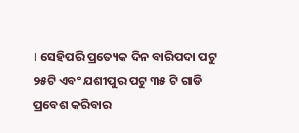। ସେହିପରି ପ୍ରତ୍ୟେକ ଦିନ ବାରିପଦା ପଟୁ ୨୫ଟି ଏବଂ ଯଶୀପୁର ପଟୁ ୩୫ ଟି ଗାଡି ପ୍ରବେଶ କରିବାର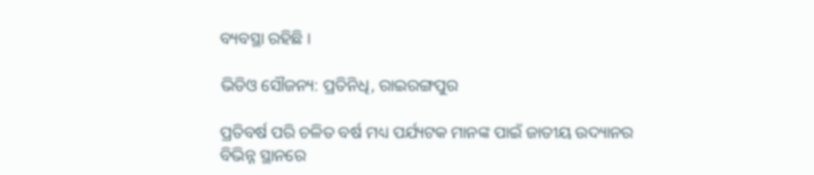ବ୍ୟବସ୍ଥା ରହିଛି ।

ଭିଡିଓ ସୌଜନ୍ୟ: ପ୍ରତିନିଧି, ରାଇରଙ୍ଗପୁର

ପ୍ରତିବର୍ଷ ପରି ଚଳିତ ବର୍ଷ ମଧ୍ୟ ପର୍ଯ୍ୟଟକ ମାନଙ୍କ ପାଇଁ ଜାତୀୟ ଉଦ୍ୟାନର ବିଭିନ୍ନ ସ୍ଥାନରେ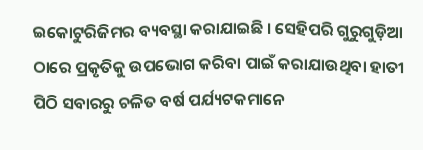ଇକୋଟୁରିଜିମର ବ୍ୟବସ୍ଥା କରାଯାଇଛି । ସେହିପରି ଗୁରୁଗୁଡ଼ିଆ ଠାରେ ପ୍ରକୃତିକୁ ଉପଭୋଗ କରିବା ପାଇଁ କରାଯାଉଥିବା ହାତୀ ପିଠି ସବାରରୁ ଚଳିତ ବର୍ଷ ପର୍ଯ୍ୟଟକମାନେ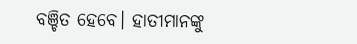ବଞ୍ଚିତ ହେବେ। ହାତୀମାନଙ୍କୁ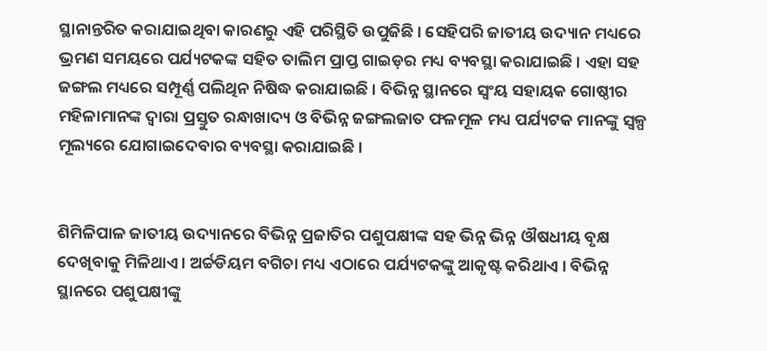ସ୍ଥାନାନ୍ତରିତ କରାଯାଇଥିବା କାରଣରୁ ଏହି ପରିସ୍ଥିତି ଉପୁଜିଛି । ସେହିପରି ଜାତୀୟ ଉଦ୍ୟାନ ମଧ୍ୟରେ ଭ୍ରମଣ ସମୟରେ ପର୍ଯ୍ୟଟକଙ୍କ ସହିତ ତାଲିମ ପ୍ରାପ୍ତ ଗାଇଡ଼ର ମଧ୍ୟ ବ୍ୟବସ୍ଥା କରାଯାଇଛି । ଏହା ସହ ଜଙ୍ଗଲ ମଧ୍ୟରେ ସମ୍ପୂର୍ଣ୍ଣ ପଲିଥିନ ନିଷିଦ୍ଧ କରାଯାଇଛି । ବିଭିନ୍ନ ସ୍ଥାନରେ ସ୍ବଂୟ ସହାୟକ ଗୋଷ୍ଠୀର ମହିଳାମାନଙ୍କ ଦ୍ଵାରା ପ୍ରସ୍ତୁତ ରନ୍ଧାଖାଦ୍ୟ ଓ ବିଭିନ୍ନ ଜଙ୍ଗଲଜାତ ଫଳମୂଳ ମଧ୍ୟ ପର୍ଯ୍ୟଟକ ମାନଙ୍କୁ ସ୍ବଳ୍ପ ମୂଲ୍ୟରେ ଯୋଗାଇଦେବାର ବ୍ୟବସ୍ଥା କରାଯାଇଛି ।


ଶିମିଳିପାଳ ଜାତୀୟ ଉଦ୍ୟାନରେ ବିଭିନ୍ନ ପ୍ରଜାତିର ପଶୁପକ୍ଷୀଙ୍କ ସହ ଭିନ୍ନ ଭିନ୍ନ ଔଷଧୀୟ ବୃକ୍ଷ ଦେଖିବାକୁ ମିଳିଥାଏ । ଅର୍ଚ୍ଚଡିୟମ ବଗିଚା ମଧ୍ୟ ଏଠାରେ ପର୍ଯ୍ୟଟକଙ୍କୁ ଆକୃଷ୍ଟ କରିଥାଏ । ବିଭିନ୍ନ ସ୍ଥାନରେ ପଶୁପକ୍ଷୀଙ୍କୁ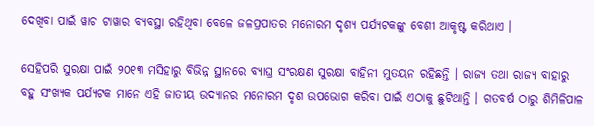ଦେଖିବା ପାଇଁ ୱାଚ ଟାୱାର ବ୍ୟବସ୍ଥା ରହିଥିବା ବେଳେ ଜଳପ୍ରପାତର ମନୋରମ ଦୃଶ୍ୟ ପର୍ଯ୍ୟଟକଙ୍କୁ ବେଶୀ ଆକୃଷ୍ଟ କରିଥାଏ ।

ସେହିପରି ସୁରକ୍ଷା ପାଇଁ ୨୦୧୩ ମସିହାରୁ ବିଭିନ୍ନ ସ୍ଥାନରେ ବ୍ୟାଘ୍ର ସଂରକ୍ଷଣ ସୁରକ୍ଷା ବାହିନୀ ମୁତୟନ ରହିଛନ୍ତି । ରାଜ୍ୟ ତଥା ରାଜ୍ୟ ବାହାରୁ ବହୁ ସଂଖ୍ୟକ ପର୍ଯ୍ୟଟକ ମାନେ ଏହି ଜାତୀୟ ଉଦ୍ୟାନର ମନୋରମ ଦୃଶ ଉପଭୋଗ କରିବା ପାଇଁ ଏଠାକୁ ଛୁଟିଥାନ୍ତି । ଗତବର୍ଷ ଠାରୁ ଶିମିଳିପାଳ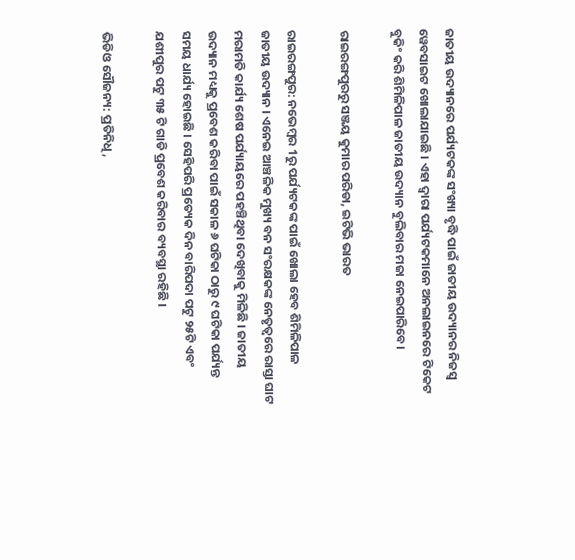ଜାତୀୟ ଉଦ୍ୟାନରେ ପର୍ଯ୍ୟଟକଙ୍କ ସଂଖ୍ୟା ବୃଦ୍ଧି ପାଇଁ ଜାତୀୟ ଉଦ୍ୟାନର ନିଜସ୍ବ ୱେବସାଇଟ ଖୋଲାଯାଇଛି । ଏହା ଦ୍ଵାରା ପର୍ଯ୍ୟଟକମାନେ ଅନଲାଇନରେ ଟିକେଟ ବୁକିଂ କରି ଶିମିଳିପାଳ ଜାତୀୟ ଉଦ୍ୟାନ ବୁଲିବାର ମଜା ନେଇପାରିବେ।

ରାଇରଙ୍ଗପୁରରୁ ସଞ୍ଜୟ କୁମାର ପରିଡା, ଇଟିଭି ଭାରତ

ରାଇରଙ୍ଗପୁର: ନଭେମ୍ବର 1ରୁ ପର୍ଯ୍ୟଟକଙ୍କ ପାଇଁ ଖୋଲା ହେବ ଶିମିଳିପାଳ ଜାତୀୟ ଉଦ୍ୟାନ । ଏନେଇ ଆଞ୍ଚଳିକ ମୁଖ୍ୟ ବନ ସଂରକ୍ଷକଙ୍କ ନେତୃତ୍ବରେ ରାସ୍ତା ଘାଟ ମରାମତି କାର୍ଯ୍ୟ ଶେଷ ପର୍ଯ୍ୟାୟରେ ପହଞ୍ଚିଥିବା ଦେଖିବାକୁ ମିଳିଛି । ଜାତୀୟ ଉଦ୍ୟାନ ମଧ୍ୟକୁ ପ୍ରବେଶ କରିବା ପାଇଁ ସକାଳ ୬ ଘଟିକା ଠାରୁ ୯ ଘଟିକା ପର୍ଯ୍ୟନ୍ତ ସମୟ ଧାର୍ଯ୍ୟ ହୋଇଛି । ସେହିପରି ପ୍ରତ୍ୟେକ ଦିନ ବାରିପଦା ପଟୁ ୨୫ଟି ଏବଂ ଯଶୀପୁର ପଟୁ ୩୫ ଟି ଗାଡି ପ୍ରବେଶ କରିବାର ବ୍ୟବସ୍ଥା ରହିଛି ।

ଭିଡିଓ ସୌଜନ୍ୟ: ପ୍ରତିନିଧି,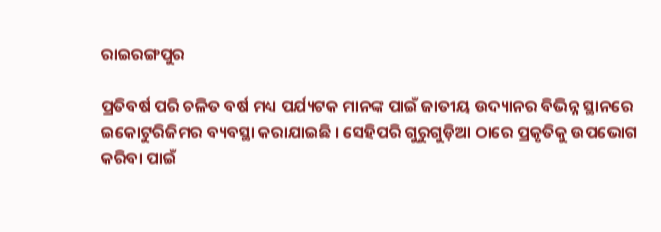ରାଇରଙ୍ଗପୁର

ପ୍ରତିବର୍ଷ ପରି ଚଳିତ ବର୍ଷ ମଧ୍ୟ ପର୍ଯ୍ୟଟକ ମାନଙ୍କ ପାଇଁ ଜାତୀୟ ଉଦ୍ୟାନର ବିଭିନ୍ନ ସ୍ଥାନରେ ଇକୋଟୁରିଜିମର ବ୍ୟବସ୍ଥା କରାଯାଇଛି । ସେହିପରି ଗୁରୁଗୁଡ଼ିଆ ଠାରେ ପ୍ରକୃତିକୁ ଉପଭୋଗ କରିବା ପାଇଁ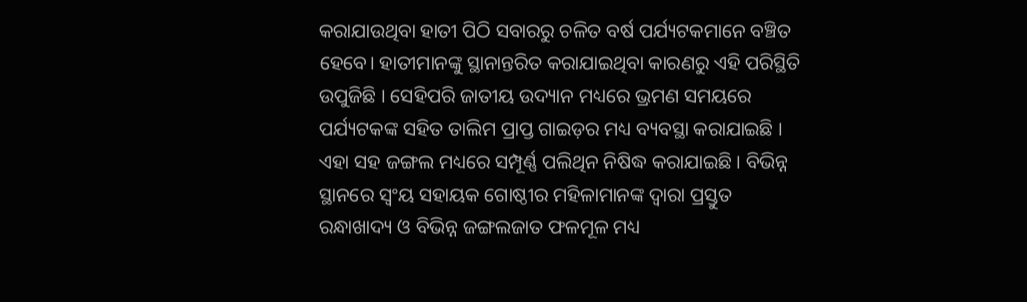କରାଯାଉଥିବା ହାତୀ ପିଠି ସବାରରୁ ଚଳିତ ବର୍ଷ ପର୍ଯ୍ୟଟକମାନେ ବଞ୍ଚିତ ହେବେ। ହାତୀମାନଙ୍କୁ ସ୍ଥାନାନ୍ତରିତ କରାଯାଇଥିବା କାରଣରୁ ଏହି ପରିସ୍ଥିତି ଉପୁଜିଛି । ସେହିପରି ଜାତୀୟ ଉଦ୍ୟାନ ମଧ୍ୟରେ ଭ୍ରମଣ ସମୟରେ ପର୍ଯ୍ୟଟକଙ୍କ ସହିତ ତାଲିମ ପ୍ରାପ୍ତ ଗାଇଡ଼ର ମଧ୍ୟ ବ୍ୟବସ୍ଥା କରାଯାଇଛି । ଏହା ସହ ଜଙ୍ଗଲ ମଧ୍ୟରେ ସମ୍ପୂର୍ଣ୍ଣ ପଲିଥିନ ନିଷିଦ୍ଧ କରାଯାଇଛି । ବିଭିନ୍ନ ସ୍ଥାନରେ ସ୍ବଂୟ ସହାୟକ ଗୋଷ୍ଠୀର ମହିଳାମାନଙ୍କ ଦ୍ଵାରା ପ୍ରସ୍ତୁତ ରନ୍ଧାଖାଦ୍ୟ ଓ ବିଭିନ୍ନ ଜଙ୍ଗଲଜାତ ଫଳମୂଳ ମଧ୍ୟ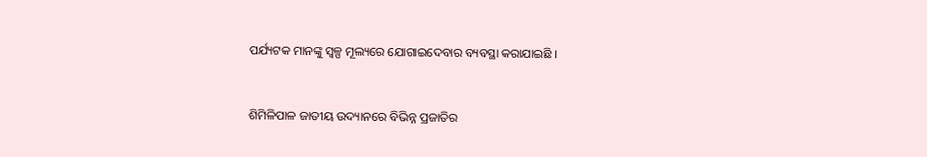ପର୍ଯ୍ୟଟକ ମାନଙ୍କୁ ସ୍ବଳ୍ପ ମୂଲ୍ୟରେ ଯୋଗାଇଦେବାର ବ୍ୟବସ୍ଥା କରାଯାଇଛି ।


ଶିମିଳିପାଳ ଜାତୀୟ ଉଦ୍ୟାନରେ ବିଭିନ୍ନ ପ୍ରଜାତିର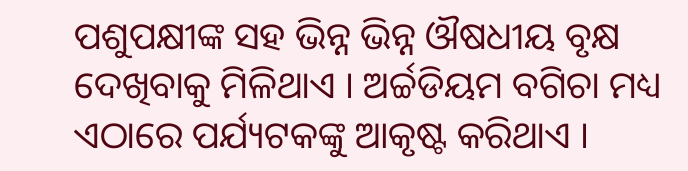ପଶୁପକ୍ଷୀଙ୍କ ସହ ଭିନ୍ନ ଭିନ୍ନ ଔଷଧୀୟ ବୃକ୍ଷ ଦେଖିବାକୁ ମିଳିଥାଏ । ଅର୍ଚ୍ଚଡିୟମ ବଗିଚା ମଧ୍ୟ ଏଠାରେ ପର୍ଯ୍ୟଟକଙ୍କୁ ଆକୃଷ୍ଟ କରିଥାଏ ।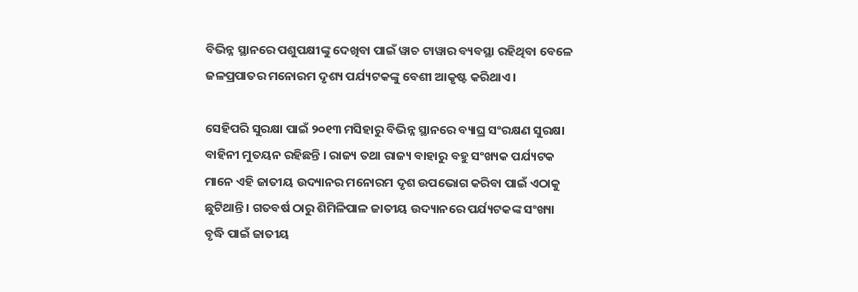ବିଭିନ୍ନ ସ୍ଥାନରେ ପଶୁପକ୍ଷୀଙ୍କୁ ଦେଖିବା ପାଇଁ ୱାଚ ଟାୱାର ବ୍ୟବସ୍ଥା ରହିଥିବା ବେଳେ ଜଳପ୍ରପାତର ମନୋରମ ଦୃଶ୍ୟ ପର୍ଯ୍ୟଟକଙ୍କୁ ବେଶୀ ଆକୃଷ୍ଟ କରିଥାଏ ।

ସେହିପରି ସୁରକ୍ଷା ପାଇଁ ୨୦୧୩ ମସିହାରୁ ବିଭିନ୍ନ ସ୍ଥାନରେ ବ୍ୟାଘ୍ର ସଂରକ୍ଷଣ ସୁରକ୍ଷା ବାହିନୀ ମୁତୟନ ରହିଛନ୍ତି । ରାଜ୍ୟ ତଥା ରାଜ୍ୟ ବାହାରୁ ବହୁ ସଂଖ୍ୟକ ପର୍ଯ୍ୟଟକ ମାନେ ଏହି ଜାତୀୟ ଉଦ୍ୟାନର ମନୋରମ ଦୃଶ ଉପଭୋଗ କରିବା ପାଇଁ ଏଠାକୁ ଛୁଟିଥାନ୍ତି । ଗତବର୍ଷ ଠାରୁ ଶିମିଳିପାଳ ଜାତୀୟ ଉଦ୍ୟାନରେ ପର୍ଯ୍ୟଟକଙ୍କ ସଂଖ୍ୟା ବୃଦ୍ଧି ପାଇଁ ଜାତୀୟ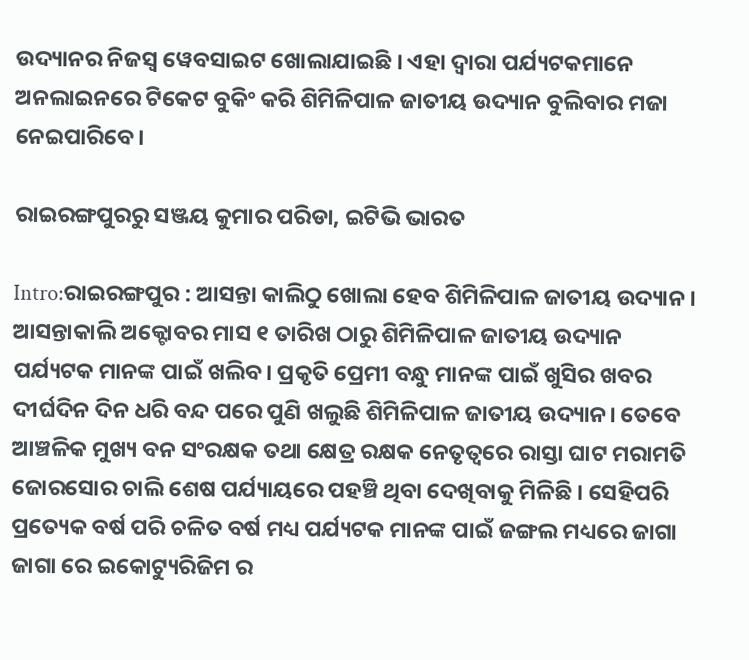ଉଦ୍ୟାନର ନିଜସ୍ବ ୱେବସାଇଟ ଖୋଲାଯାଇଛି । ଏହା ଦ୍ଵାରା ପର୍ଯ୍ୟଟକମାନେ ଅନଲାଇନରେ ଟିକେଟ ବୁକିଂ କରି ଶିମିଳିପାଳ ଜାତୀୟ ଉଦ୍ୟାନ ବୁଲିବାର ମଜା ନେଇପାରିବେ।

ରାଇରଙ୍ଗପୁରରୁ ସଞ୍ଜୟ କୁମାର ପରିଡା, ଇଟିଭି ଭାରତ

Intro:ରାଇରଙ୍ଗପୁର : ଆସନ୍ତା କାଲିଠୁ ଖୋଲା ହେବ ଶିମିଳିପାଳ ଜାତୀୟ ଉଦ୍ୟାନ ।
ଆସନ୍ତାକାଲି ଅକ୍ଟୋବର ମାସ ୧ ତାରିଖ ଠାରୁ ଶିମିଳିପାଳ ଜାତୀୟ ଉଦ୍ୟାନ ପର୍ଯ୍ୟଟକ ମାନଙ୍କ ପାଇଁ ଖଲିବ। ପ୍ରକୃତି ପ୍ରେମୀ ବନ୍ଧୁ ମାନଙ୍କ ପାଇଁ ଖୁସିର ଖବର ଦୀର୍ଘଦିନ ଦିନ ଧରି ବନ୍ଦ ପରେ ପୁଣି ଖଲୁଛି ଶିମିଳିପାଳ ଜାତୀୟ ଉଦ୍ୟାନ। ତେବେ ଆଞ୍ଚଳିକ ମୁଖ୍ୟ ବନ ସଂରକ୍ଷକ ତଥା କ୍ଷେତ୍ର ରକ୍ଷକ ନେତୃତ୍ୱରେ ରାସ୍ତା ଘାଟ ମରାମତି ଜୋରସୋର ଚାଲି ଶେଷ ପର୍ଯ୍ୟାୟରେ ପହଞ୍ଚି ଥିବା ଦେଖିବାକୁ ମିଳିଛି । ସେହିପରି ପ୍ରତ୍ୟେକ ବର୍ଷ ପରି ଚଳିତ ବର୍ଷ ମଧ୍ୟ ପର୍ଯ୍ୟଟକ ମାନଙ୍କ ପାଇଁ ଜଙ୍ଗଲ ମଧ୍ୟରେ ଜାଗା ଜାଗା ରେ ଇକୋଟ୍ୟୁରିଜିମ ର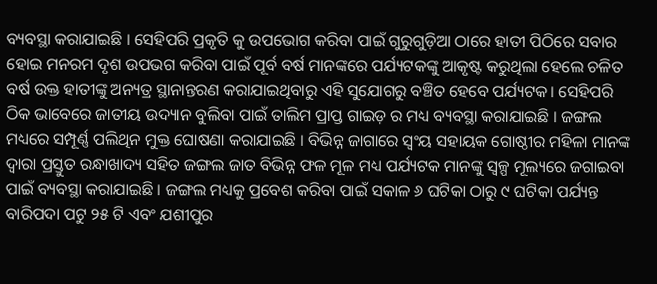ବ୍ୟବସ୍ଥା କରାଯାଇଛି । ସେହିପରି ପ୍ରକୃତି କୁ ଉପଭୋଗ କରିବା ପାଇଁ ଗୁରୁଗୁଡ଼ିଆ ଠାରେ ହାତୀ ପିଠିରେ ସବାର ହୋଇ ମନରମ ଦୃଶ ଉପଭଗ କରିବା ପାଇଁ ପୂର୍ବ ବର୍ଷ ମାନଙ୍କରେ ପର୍ଯ୍ୟଟକଙ୍କୁ ଆକୃଷ୍ଟ କରୁଥିଲା ହେଲେ ଚଳିତ ବର୍ଷ ଉକ୍ତ ହାତୀଙ୍କୁ ଅନ୍ୟତ୍ର ସ୍ଥାନାନ୍ତରଣ କରାଯାଇଥିବାରୁ ଏହି ସୁଯୋଗରୁ ବଞ୍ଚିତ ହେବେ ପର୍ଯ୍ୟଟକ। ସେହିପରି ଠିକ ଭାବେରେ ଜାତୀୟ ଉଦ୍ୟାନ ବୁଲିବା ପାଇଁ ତାଲିମ ପ୍ରାପ୍ତ ଗାଇଡ଼ ର ମଧ୍ୟ ବ୍ୟବସ୍ଥା କରାଯାଇଛି । ଜଙ୍ଗଲ ମଧ୍ୟରେ ସମ୍ପୂର୍ଣ୍ଣ ପଲିଥିନ ମୁକ୍ତ ଘୋଷଣା କରାଯାଇଛି । ବିଭିନ୍ନ ଜାଗାରେ ସ୍ୱଂୟ ସହାୟକ ଗୋଷ୍ଠୀର ମହିଳା ମାନଙ୍କ ଦ୍ଵାରା ପ୍ରସ୍ତୁତ ରନ୍ଧାଖାଦ୍ୟ ସହିତ ଜଙ୍ଗଲ ଜାତ ବିଭିନ୍ନ ଫଳ ମୂଳ ମଧ୍ୟ ପର୍ଯ୍ୟଟକ ମାନଙ୍କୁ ସ୍ବଳ୍ପ ମୂଲ୍ୟରେ ଜଗାଇବା ପାଇଁ ବ୍ୟବସ୍ଥା କରାଯାଇଛି । ଜଙ୍ଗଲ ମଧ୍ୟକୁ ପ୍ରବେଶ କରିବା ପାଇଁ ସକାଳ ୬ ଘଟିକା ଠାରୁ ୯ ଘଟିକା ପର୍ଯ୍ୟନ୍ତ ବାରିପଦା ପଟୁ ୨୫ ଟି ଏବଂ ଯଶୀପୁର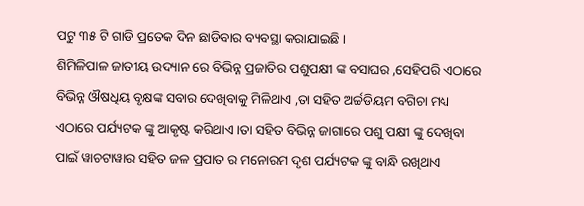ପଟୁ ୩୫ ଟି ଗାଡି ପ୍ରତେକ ଦିନ ଛାଡିବାର ବ୍ୟବସ୍ଥା କରାଯାଇଛି ।
ଶିମିଳିପାଳ ଜାତୀୟ ଉଦ୍ୟାନ ରେ ବିଭିନ୍ନ ପ୍ରଜାତିର ପଶୁପକ୍ଷୀ ଙ୍କ ବସାଘର ,ସେହିପରି ଏଠାରେ ବିଭିନ୍ନ ଔଷଧିୟ ବୃକ୍ଷଙ୍କ ସବାର ଦେଖିବାକୁ ମିଳିଥାଏ ,ତା ସହିତ ଅର୍ଚ୍ଚଡିୟମ ବଗିଚା ମଧ୍ୟ ଏଠାରେ ପର୍ଯ୍ୟଟକ ଙ୍କୁ ଆକୃଷ୍ଟ କରିଥାଏ ।ତା ସହିତ ବିଭିନ୍ନ ଜାଗାରେ ପଶୁ ପକ୍ଷୀ ଙ୍କୁ ଦେଖିବା ପାଇଁ ୱାଚଟାୱାର ସହିତ ଜଳ ପ୍ରପାତ ର ମନୋରମ ଦୃଶ ପର୍ଯ୍ୟଟକ ଙ୍କୁ ବାନ୍ଧି ରଖିଥାଏ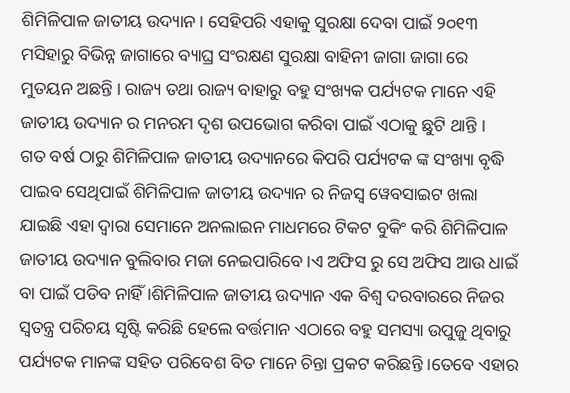ଶିମିଳିପାଳ ଜାତୀୟ ଉଦ୍ୟାନ। ସେହିପରି ଏହାକୁ ସୁରକ୍ଷା ଦେବା ପାଇଁ ୨୦୧୩ ମସିହାରୁ ବିଭିନ୍ନ ଜାଗାରେ ବ୍ୟାଘ୍ର ସଂରକ୍ଷଣ ସୁରକ୍ଷା ବାହିନୀ ଜାଗା ଜାଗା ରେ ମୁତୟନ ଅଛନ୍ତି । ରାଜ୍ୟ ତଥା ରାଜ୍ୟ ବାହାରୁ ବହୁ ସଂଖ୍ୟକ ପର୍ଯ୍ୟଟକ ମାନେ ଏହି ଜାତୀୟ ଉଦ୍ୟାନ ର ମନରମ ଦୃଶ ଉପଭୋଗ କରିବା ପାଇଁ ଏଠାକୁ ଛୁଟି ଥାନ୍ତି ।
ଗତ ବର୍ଷ ଠାରୁ ଶିମିଳିପାଳ ଜାତୀୟ ଉଦ୍ୟାନରେ କିପରି ପର୍ଯ୍ୟଟକ ଙ୍କ ସଂଖ୍ୟା ବୃଦ୍ଧି ପାଇବ ସେଥିପାଇଁ ଶିମିଳିପାଳ ଜାତୀୟ ଉଦ୍ୟାନ ର ନିଜସ୍ୱ ୱେବସାଇଟ ଖଲା ଯାଇଛି ଏହା ଦ୍ଵାରା ସେମାନେ ଅନଲାଇନ ମାଧମରେ ଟିକଟ ବୁକିଂ କରି ଶିମିଳିପାଳ ଜାତୀୟ ଉଦ୍ୟାନ ବୁଲିବାର ମଜା ନେଇପାରିବେ ।ଏ ଅଫିସ ରୁ ସେ ଅଫିସ ଆଉ ଧାଇଁ ବା ପାଇଁ ପଡିବ ନାହିଁ ।ଶିମିଳିପାଳ ଜାତୀୟ ଉଦ୍ୟାନ ଏକ ବିଶ୍ୱ ଦରବାରରେ ନିଜର ସ୍ୱତନ୍ତ୍ର ପରିଚୟ ସୃଷ୍ଟି କରିଛି ହେଲେ ବର୍ତ୍ତମାନ ଏଠାରେ ବହୁ ସମସ୍ୟା ଉପୁଜୁ ଥିବାରୁ ପର୍ଯ୍ୟଟକ ମାନଙ୍କ ସହିତ ପରିବେଶ ବିତ ମାନେ ଚିନ୍ତା ପ୍ରକଟ କରିଛନ୍ତି ।ତେବେ ଏହାର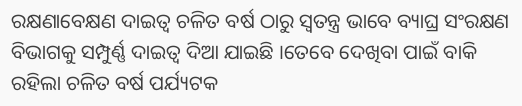ରକ୍ଷଣାବେକ୍ଷଣ ଦାଇତ୍ୱ ଚଳିତ ବର୍ଷ ଠାରୁ ସ୍ୱତନ୍ତ୍ର ଭାବେ ବ୍ୟାଘ୍ର ସଂରକ୍ଷଣ ବିଭାଗକୁ ସମ୍ପୁର୍ଣ୍ଣ ଦାଇତ୍ୱ ଦିଆ ଯାଇଛି ।ତେବେ ଦେଖିବା ପାଇଁ ବାକି ରହିଲା ଚଳିତ ବର୍ଷ ପର୍ଯ୍ୟଟକ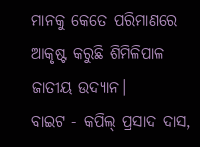ମାନକୁ କେତେ ପରିମାଣରେ ଆକୃଷ୍ଟ କରୁଛି ଶିମିଳିପାଳ ଜାତୀୟ ଉଦ୍ୟାନ।
ବାଇଟ - କପିଲ୍ ପ୍ରସାଦ ଦାସ,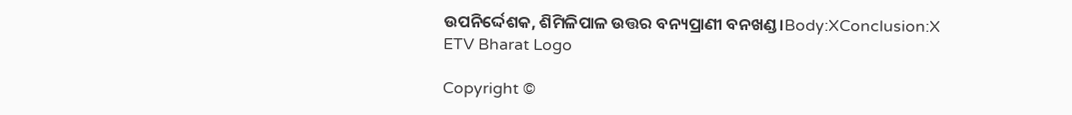ଉପନିର୍ଦ୍ଦେଶକ, ଶିମିଳିପାଳ ଉତ୍ତର ବନ୍ୟପ୍ରାଣୀ ବନଖଣ୍ଡ।Body:XConclusion:X
ETV Bharat Logo

Copyright ©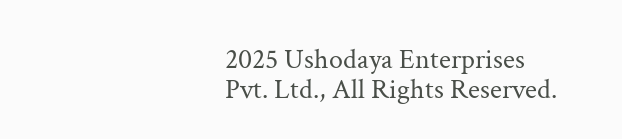2025 Ushodaya Enterprises Pvt. Ltd., All Rights Reserved.